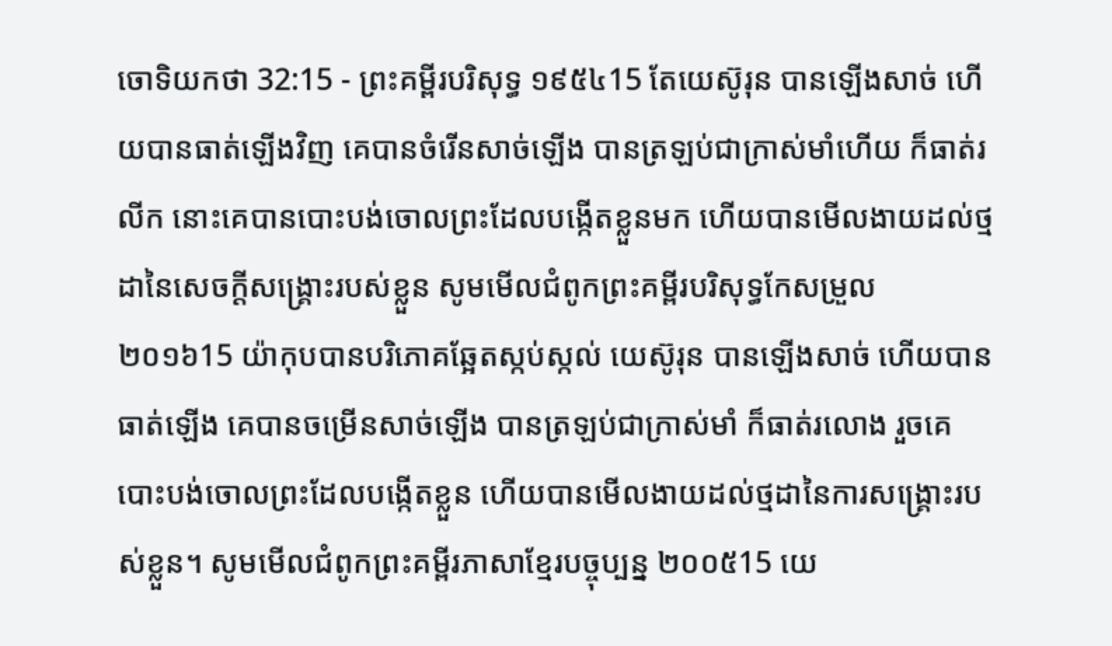ចោទិយកថា 32:15 - ព្រះគម្ពីរបរិសុទ្ធ ១៩៥៤15 តែយេស៊ូរុន បានឡើងសាច់ ហើយបានធាត់ឡើងវិញ គេបានចំរើនសាច់ឡើង បានត្រឡប់ជាក្រាស់មាំហើយ ក៏ធាត់រលីក នោះគេបានបោះបង់ចោលព្រះដែលបង្កើតខ្លួនមក ហើយបានមើលងាយដល់ថ្មដានៃសេចក្ដីសង្គ្រោះរបស់ខ្លួន សូមមើលជំពូកព្រះគម្ពីរបរិសុទ្ធកែសម្រួល ២០១៦15 យ៉ាកុបបានបរិភោគឆ្អែតស្កប់ស្កល់ យេស៊ូរុន បានឡើងសាច់ ហើយបានធាត់ឡើង គេបានចម្រើនសាច់ឡើង បានត្រឡប់ជាក្រាស់មាំ ក៏ធាត់រលោង រួចគេបោះបង់ចោលព្រះដែលបង្កើតខ្លួន ហើយបានមើលងាយដល់ថ្មដានៃការសង្គ្រោះរបស់ខ្លួន។ សូមមើលជំពូកព្រះគម្ពីរភាសាខ្មែរបច្ចុប្បន្ន ២០០៥15 យេ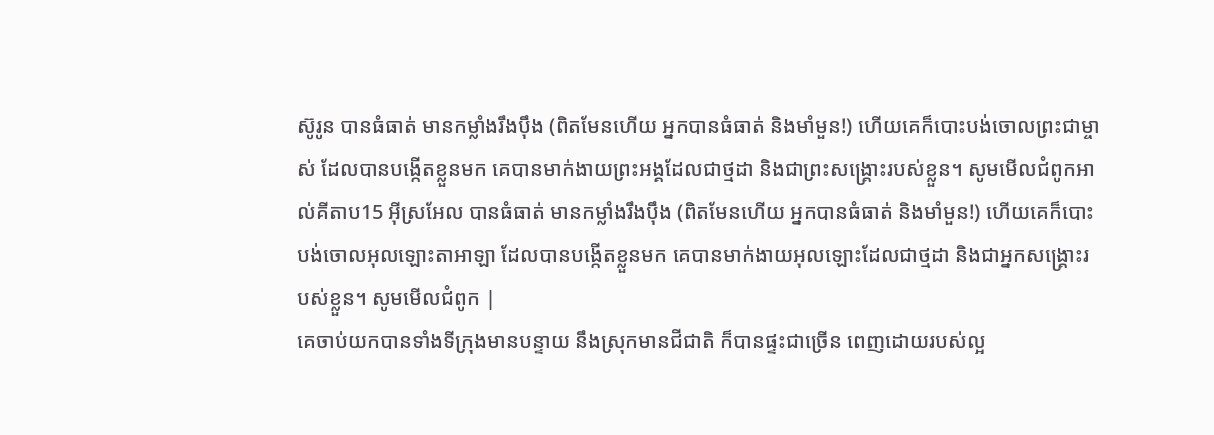ស៊ូរូន បានធំធាត់ មានកម្លាំងរឹងប៉ឹង (ពិតមែនហើយ អ្នកបានធំធាត់ និងមាំមួន!) ហើយគេក៏បោះបង់ចោលព្រះជាម្ចាស់ ដែលបានបង្កើតខ្លួនមក គេបានមាក់ងាយព្រះអង្គដែលជាថ្មដា និងជាព្រះសង្គ្រោះរបស់ខ្លួន។ សូមមើលជំពូកអាល់គីតាប15 អ៊ីស្រអែល បានធំធាត់ មានកម្លាំងរឹងប៉ឹង (ពិតមែនហើយ អ្នកបានធំធាត់ និងមាំមួន!) ហើយគេក៏បោះបង់ចោលអុលឡោះតាអាឡា ដែលបានបង្កើតខ្លួនមក គេបានមាក់ងាយអុលឡោះដែលជាថ្មដា និងជាអ្នកសង្គ្រោះរបស់ខ្លួន។ សូមមើលជំពូក |
គេចាប់យកបានទាំងទីក្រុងមានបន្ទាយ នឹងស្រុកមានជីជាតិ ក៏បានផ្ទះជាច្រើន ពេញដោយរបស់ល្អ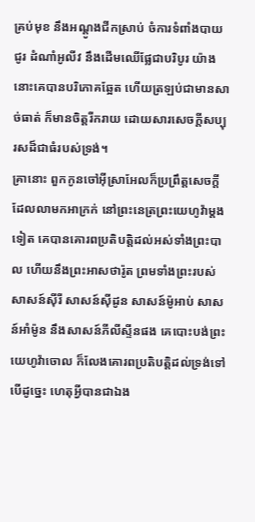គ្រប់មុខ នឹងអណ្តូងជីកស្រាប់ ចំការទំពាំងបាយជូរ ដំណាំអូលីវ នឹងដើមឈើផ្លែជាបរិបូរ យ៉ាងនោះគេបានបរិភោគឆ្អែត ហើយត្រឡប់ជាមានសាច់ធាត់ ក៏មានចិត្តរីករាយ ដោយសារសេចក្ដីសប្បុរសដ៏ជាធំរបស់ទ្រង់។
គ្រានោះ ពួកកូនចៅអ៊ីស្រាអែលក៏ប្រព្រឹត្តសេចក្ដីដែលលាមកអាក្រក់ នៅព្រះនេត្រព្រះយេហូវ៉ាម្តងទៀត គេបានគោរពប្រតិបត្តិដល់អស់ទាំងព្រះបាល ហើយនឹងព្រះអាសថារ៉ូត ព្រមទាំងព្រះរបស់សាសន៍ស៊ីរី សាសន៍ស៊ីដូន សាសន៍ម៉ូអាប់ សាសន៍អាំម៉ូន នឹងសាសន៍ភីលីស្ទីនផង គេបោះបង់ព្រះយេហូវ៉ាចោល ក៏លែងគោរពប្រតិបត្តិដល់ទ្រង់ទៅ
បើដូច្នេះ ហេតុអ្វីបានជាឯង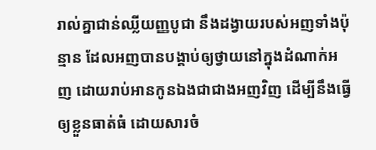រាល់គ្នាជាន់ឈ្លីយញ្ញបូជា នឹងដង្វាយរបស់អញទាំងប៉ុន្មាន ដែលអញបានបង្គាប់ឲ្យថ្វាយនៅក្នុងដំណាក់អញ ដោយរាប់អានកូនឯងជាជាងអញវិញ ដើម្បីនឹងធ្វើឲ្យខ្លួនធាត់ធំ ដោយសារចំ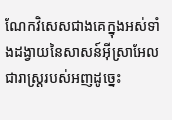ណែកវិសេសជាងគេក្នុងអស់ទាំងដង្វាយនៃសាសន៍អ៊ីស្រាអែល ជារាស្ត្ររបស់អញដូច្នេះ